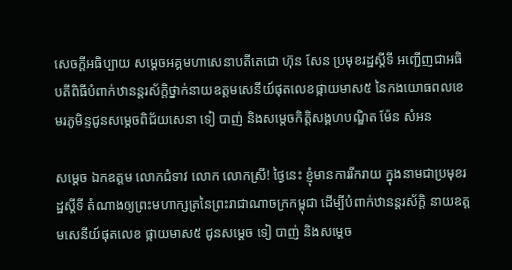សេចក្ដីអធិប្បាយ សម្ដេចអគ្គមហាសេនាបតីតេជោ ហ៊ុន សែន ប្រមុខរដ្ឋស្តីទី អញ្ជើញជាអធិបតីពិធីបំពាក់ឋានន្តរស័ក្ដិថ្នាក់នាយឧត្តមសេនីយ៍ផុតលេខផ្កាយមាស៥ នៃកងយោធពលខេមរភូមិន្ទជូនសម្ដេចពិជ័យសេនា ទៀ បាញ់ និងសម្ដេចកិត្តិសង្គហបណ្ឌិត ម៉ែន សំអន

សម្ដេច ឯកឧត្ដម លោកជំទាវ លោក លោកស្រី! ថ្ងៃនេះ ខ្ញុំមានការរីករាយ ក្នុងនាមជាប្រមុខរដ្ឋស្ដីទី តំណាងឲ្យព្រះមហាក្សត្រនៃព្រះរាជាណាចក្រកម្ពុជា ដើម្បីបំពាក់ឋានន្តរស័ក្ដិ នាយឧត្ដមសេនីយ៍ផុតលេខ ផ្កាយមាស៥ ជូនសម្ដេច ទៀ បាញ់ និងសម្ដេច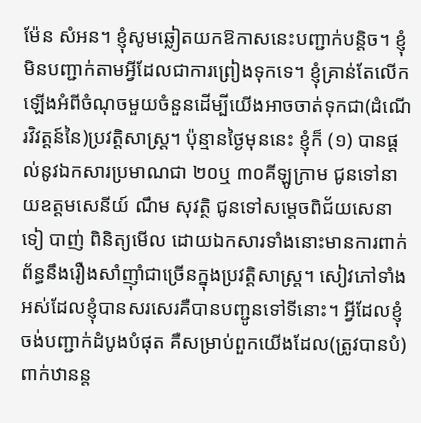ម៉ែន សំអន។ ខ្ញុំសូមឆ្លៀតយកឱកាសនេះបញ្ជាក់បន្តិច។ ខ្ញុំមិនបញ្ជាក់តាមអ្វីដែលជាការព្រៀងទុកទេ។ ខ្ញុំគ្រាន់តែលើកឡើងអំពីចំណុចមួយចំនួនដើម្បីយើងអាចចាត់ទុកជា(ដំណើរវិវត្តន៍នៃ)ប្រវត្តិសាស្រ្ត។ ប៉ុន្មានថ្ងៃមុននេះ ខ្ញុំក៏ (១) បានផ្ដល់នូវឯកសារប្រមាណជា ២០ឬ ៣០គីឡូក្រាម ជូនទៅនាយឧត្ដមសេនីយ៍ ណឹម សុវត្ថិ ជូនទៅសម្ដេចពិជ័យសេនា ទៀ បាញ់ ពិនិត្យមើល ដោយឯកសារទាំងនោះមានការពាក់ព័ន្ធនឹងរឿងសាំញ៉ាំជាច្រើនក្នុងប្រវត្តិសាស្រ្ត។ សៀវភៅទាំងអស់ដែលខ្ញុំបានសរសេរគឺបានបញ្ជូនទៅទីនោះ។ អ្វីដែលខ្ញុំចង់បញ្ជាក់ដំបូងបំផុត គឺសម្រាប់ពួកយើងដែល(ត្រូវបានបំ)ពាក់ឋានន្ត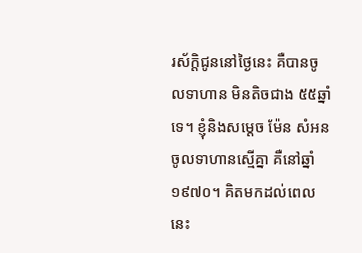រស័ក្ដិជូននៅថ្ងៃនេះ គឺបានចូលទាហាន មិនតិចជាង ៥៥ឆ្នាំទេ។ ខ្ញុំនិងសម្ដេច ម៉ែន សំអន ចូលទាហានស្មើគ្នា គឺនៅឆ្នាំ១៩៧០។ គិតមកដល់ពេលនេះ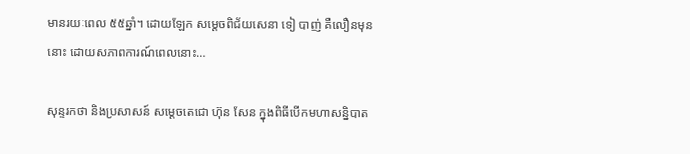មានរយៈពេល ៥៥ឆ្នាំ។ ដោយឡែក សម្ដេចពិជ័យសេនា ទៀ បាញ់ គឺលឿនមុននោះ ដោយសភាពការណ៍ពេលនោះ…

សុន្ទរកថា និងប្រសាសន៍ សម្ដេចតេជោ ហ៊ុន សែន ក្នុងពិធីបើកមហាសន្និបាត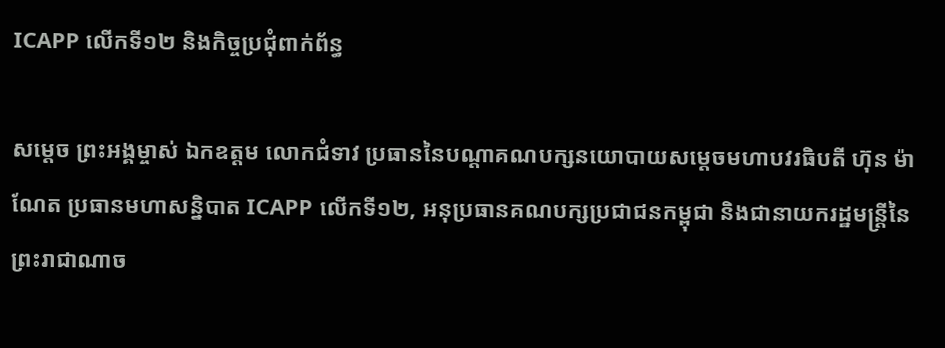ICAPP លើកទី១២ និងកិច្ចប្រជុំពាក់ព័ន្ធ

សម្ដេច ព្រះអង្គម្ចាស់ ឯកឧត្តម លោកជំទាវ ប្រធាននៃបណ្តាគណបក្សនយោបាយសម្តេចមហាបវរធិបតី ហ៊ុន ម៉ាណែត ប្រធានមហាសន្និបាត ICAPP លើកទី១២, អនុប្រធានគណបក្សប្រជាជនកម្ពុជា និងជានាយករដ្ឋមន្រ្តីនៃព្រះរាជាណាច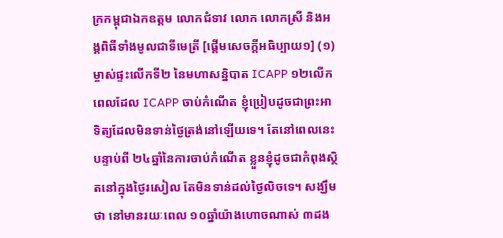ក្រកម្ពុជាឯកឧត្តម លោកជំទាវ លោក លោកស្រី និងអង្គពិធីទាំងមូលជាទីមេត្រី [ផ្ដើមសេចក្ដីអធិប្បាយ១] (១) ម្ចាស់ផ្ទះលើកទី២ នៃមហាសន្និបាត ICAPP ១២លើក ពេលដែល ICAPP ចាប់កំណើត ខ្ញុំប្រៀបដូចជាព្រះអាទិត្យដែលមិនទាន់ថ្ងៃត្រង់នៅឡើយទេ។ តែនៅពេលនេះ បន្ទាប់ពី ២៤ឆ្នាំនៃការចាប់កំណើត ខ្លួនខ្ញុំដូចជាកំពុងស្ថិតនៅក្នុងថ្ងៃរសៀល តែមិនទាន់ដល់ថ្ងៃលិចទេ។ សង្ឃឹមថា នៅមានរយៈពេល ១០ឆ្នាំយ៉ាងហោចណាស់ ៣ដង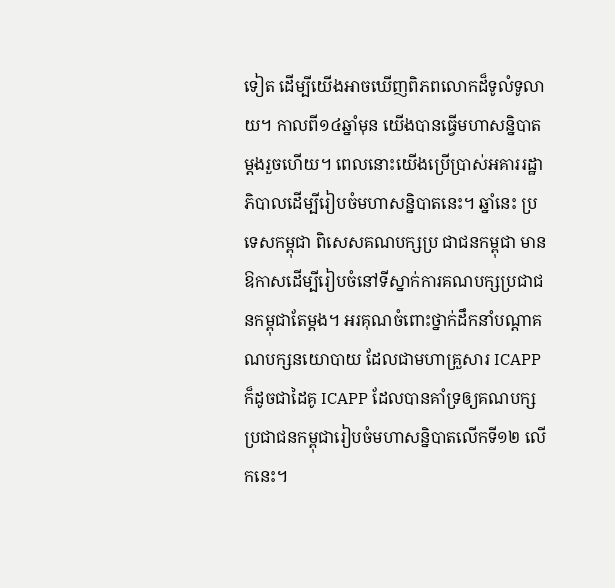ទៀត ដើម្បីយើងអាចឃើញពិភពលោកដ៏ទូលំទូលាយ។ កាលពី១៤ឆ្នាំមុន យើងបានធ្វើមហាសន្និបាតម្ដងរួចហើយ។ ពេលនោះយើងប្រើប្រាស់អគាររដ្ឋាភិបាលដើម្បីរៀបចំមហាសន្និបាតនេះ។ ឆ្នាំនេះ ប្រទេសកម្ពុជា ពិសេសគណបក្សប្រ ជាជនកម្ពុជា មានឱកាសដើម្បីរៀបចំនៅទីស្នាក់ការគណបក្សប្រជាជនកម្ពុជាតែម្ដង។ អរគុណចំពោះថ្នាក់ដឹកនាំបណ្ដាគណបក្សនយោបាយ ដែលជាមហាគ្រួសារ ICAPP ក៏ដូចជាដៃគូ ICAPP ដែលបានគាំទ្រឲ្យគណបក្សប្រជាជនកម្ពុជារៀបចំមហាសន្និបាតលើកទី១២ លើកនេះ។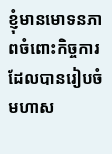ខ្ញុំមានមោទនភាពចំពោះកិច្ចការដែលបានរៀបចំមហាស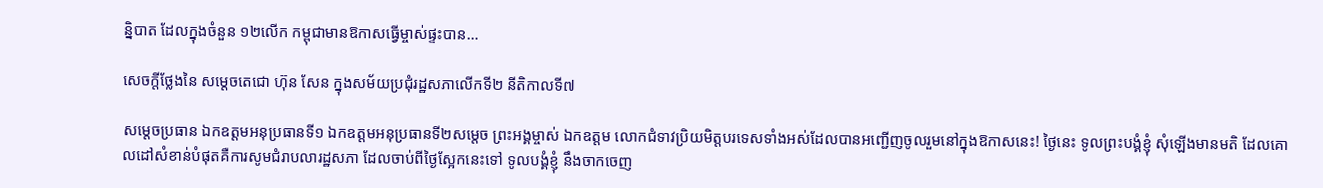ន្និបាត ដែលក្នុងចំនួន ១២លើក កម្ពុជាមានឱកាសធ្វើម្ចាស់ផ្ទះបាន…

សេចក្តីថ្លែងនៃ សម្ដេចតេជោ ហ៊ុន សែន ក្នុងសម័យប្រជុំរដ្ឋសភាលើកទី២ នីតិកាលទី៧

សម្តេចប្រធាន ឯកឧត្តមអនុប្រធានទី១ ឯកឧត្តមអនុប្រធានទី២សម្តេច ព្រះអង្គម្ចាស់ ឯកឧត្តម លោកជំទាវប្រិយមិត្តបរទេសទាំងអស់ដែលបានអញ្ជើញចូលរួមនៅក្នុងឱកាសនេះ! ថ្ងៃនេះ ទូលព្រះបង្គំខ្ញុំ សុំឡើងមានមតិ ដែលគោលដៅសំខាន់បំផុតគឺការសូមជំរាបលារដ្ឋសភា ដែលចាប់ពីថ្ងៃស្អែកនេះទៅ ទូលបង្គំខ្ញុំ នឹងចាកចេញ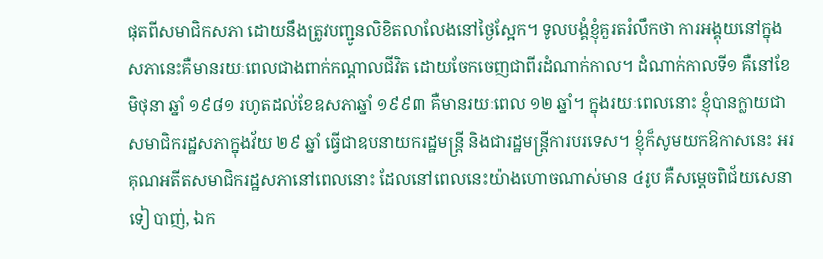ផុតពីសមាជិកសភា ដោយនឹងត្រូវបញ្ជូនលិខិតលាលែងនៅថ្ងៃស្អែក។ ទូលបង្គំខ្ញុំគួរតរំលឹកថា ការអង្គុយនៅក្នុងសភានេះគឺមានរយៈពេលជាងពាក់កណ្តាលជីវិត ដោយចែកចេញជាពីរដំណាក់កាល។ ដំណាក់កាលទី១ គឺនៅខែមិថុនា ឆ្នាំ ១៩៨១ រហូតដល់ខែឧសភាឆ្នាំ ១៩៩៣ គឺមានរយៈពេល ១២ ឆ្នាំ។ ក្នុងរយៈពេលនោះ ខ្ញុំបានក្លាយជាសមាជិករដ្ឋសភាក្នុងវ័យ ២៩ ឆ្នាំ ធ្វើជាឧបនាយករដ្ឋមន្រ្តី និងជារដ្ឋមន្រ្តីការបរទេស។ ខ្ញុំក៏សូមយកឱកាសនេះ អរគុណអតីតសមាជិករដ្ឋសភានៅពេលនោះ ដែលនៅពេលនេះយ៉ាងហោចណាស់មាន ៤រូប គឺសម្តេចពិជ័យសេនា ទៀ បាញ់, ឯក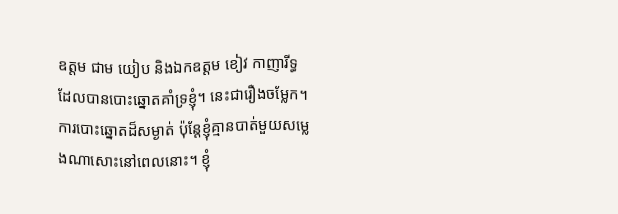ឧត្តម ជាម យៀប និងឯកឧត្តម ខៀវ កាញារីទ្ធ ដែលបានបោះឆ្នោតគាំទ្រខ្ញុំ។ នេះជារឿងចម្លែក។ ការបោះឆ្នោតដ៏សម្ងាត់ ប៉ុន្តែខ្ញុំគ្មានបាត់មួយសម្លេងណាសោះនៅពេលនោះ។ ខ្ញុំ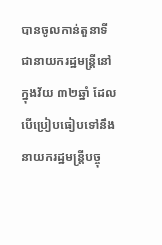បានចូលកាន់តួនាទីជានាយករដ្ឋមន្រ្តីនៅក្នុងវ័យ ៣២ឆ្នាំ ដែលបើប្រៀបធៀបទៅនឹងនាយករដ្ឋមន្រ្តីបច្ចុ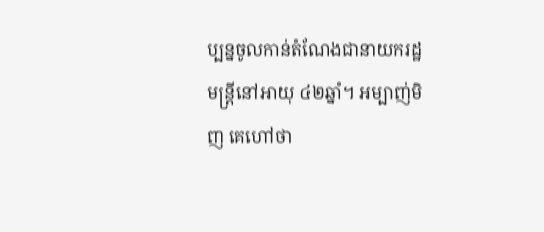ប្បន្នចូលកាន់តំណែងជានាយករដ្ឋមន្រ្តីនៅអាយុ ៤២ឆ្នាំ។ អម្បាញ់មិញ គេហៅថា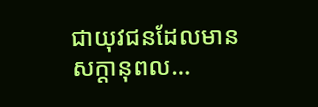ជាយុវជនដែលមានសក្តានុពល…